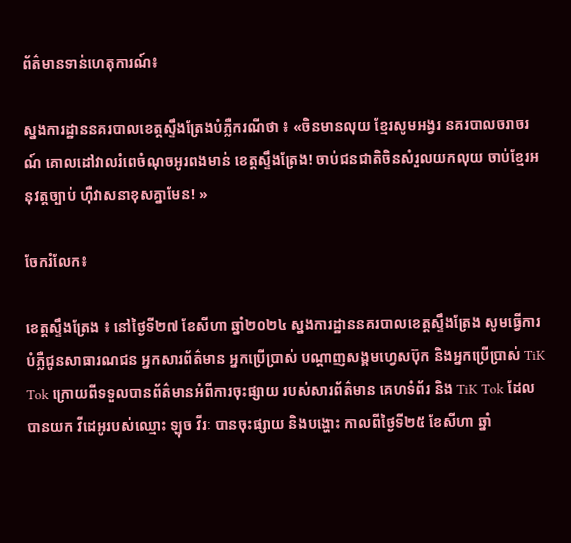ព័ត៌មានទាន់ហេតុការណ៍៖

ស្នងការដ្ឋាននគរបាលខេត្តស្ទឹងត្រែងបំភ្លឺករណីថា ៖ «ចិនមានលុយ ខ្មែរសូមអង្វរ នគរបាលចរាចរណ៍ គោលដៅវាលរំពេចំណុចអូរពងមាន់ ខេត្តស្ទឹងត្រែង! ចាប់ជនជាតិចិនសំរួលយកលុយ ចាប់ខ្មែរអនុវត្តច្បាប់ ហ៊ឺវាសនាខុសគ្នាមែន! »

ចែករំលែក៖

ខេត្តស្ទឹងត្រែង ៖ នៅថ្ងៃទី២៧ ខែសីហា ឆ្នាំ២០២៤ ស្នងការដ្ឋាននគរបាលខេត្តស្ទឹងត្រែង សូមធ្វើការបំភ្លឺជូនសាធារណជន អ្នកសារព័ត៌មាន អ្នកប្រើប្រាស់ បណ្ដាញសង្គមហ្វេសប៊ុក និងអ្នកប្រើប្រាស់ TiK Tok ក្រោយពីទទួលបានព័ត៌មានអំពីការចុះផ្សាយ របស់សារព័ត៌មាន គេហទំព័រ និង TiK Tok ដែលបានយក វីដេអូរបស់ឈ្មោះ ឡុច វីរៈ បានចុះផ្សាយ និងបង្ហោះ កាលពីថ្ងៃទី២៥ ខែសីហា ឆ្នាំ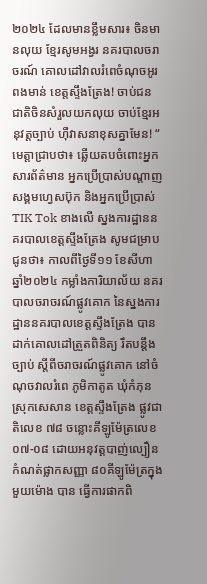២០២៤ ដែលមានខ្លឹមសារ៖ ចិនមានលុយ ខ្មែរសូមអង្វរ នគរបាលចរាចរណ៍ គោលដៅវាលរំពេចំណុចអូរពងមាន់ ខេត្តស្ទឹងត្រែង! ចាប់ជនជាតិចិនសំរួលយកលុយ ចាប់ខ្មែរអនុវត្តច្បាប់ ហ៊ឺវាសនាខុសគ្នាមែន! “ មេត្តាជ្រាបថា៖ ឆ្លើយតបចំពោះអ្នកសារព័ត៌មាន អ្នកប្រើប្រាស់បណ្តាញសង្គមហ្វេសប៊ុក និងអ្នកប្រើប្រាស់ TIK Tok ខាងលើ ស្នងការដ្ឋាននគរបាលខេត្តស្ទឹងត្រែង សូមជម្រាបជូនថា៖ កាលពីថ្ងៃទី១១ ខែសីហាឆ្នាំ២០២៤ កម្លាំងការិយាល័យ នគរបាលចរាចរណ៍ផ្លូវគោក នៃស្នងការដ្ឋាននគរបាលខេត្តស្ទឹងត្រែង បានដាក់គោលដៅត្រួតពិនិត្យ រឹតបន្ដឹងច្បាប់ ស្តីពីចរាចរណ៍ផ្លូវគោក នៅចំណុចវាលរំពេ ភូមិកាតូត ឃុំកំភុន ស្រុកសេសាន ខេត្តស្ទឹងត្រែង ផ្លូវជាតិលេខ ៧៨ ចន្លោះគីឡូម៉ែត្រលេខ ០៧-០៨ ដោយអនុវត្តបាញ់ល្បឿនកំណត់ផ្លាកសញ្ញា ៨០គីឡូម៉ែត្រក្នុងមួយម៉ោង បាន ធ្វើការផាកពិ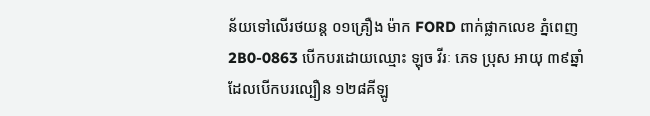ន័យទៅលើរថយន្ត ០១គ្រឿង ម៉ាក FORD ពាក់ផ្លាកលេខ ភ្នំពេញ 2B0-0863 បើកបរដោយឈ្មោះ ឡុច វីរៈ ភេទ ប្រុស អាយុ ៣៩ឆ្នាំ ដែលបើកបរល្បឿន ១២៨គីឡូ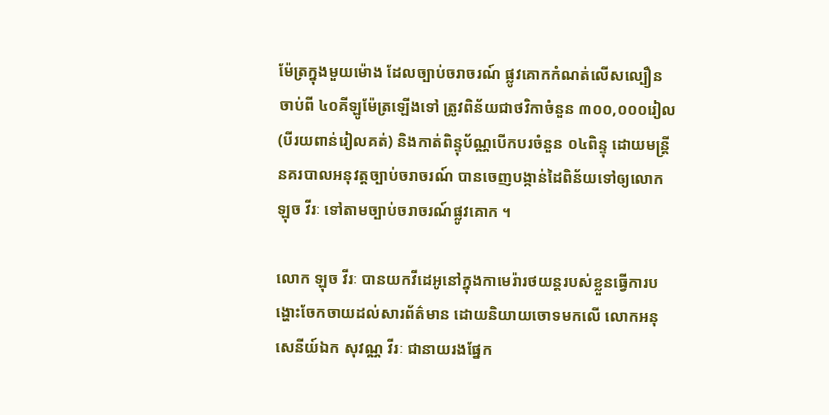ម៉ែត្រក្នុងមួយម៉ោង ដែលច្បាប់ចរាចរណ៍ ផ្លូវគោកកំណត់លើសល្បឿនចាប់ពី ៤០គីឡូម៉ែត្រឡើងទៅ ត្រូវពិន័យជាថវិកាចំនួន ៣០០,០០០រៀល (បីរយពាន់រៀលគត់) និងកាត់ពិន្ទុប័ណ្ណបើកបរចំនួន ០៤ពិន្ទុ ដោយមន្ត្រីនគរបាលអនុវត្តច្បាប់ចរាចរណ៍ បានចេញបង្កាន់ដៃពិន័យទៅឲ្យលោក ឡុច វីរៈ ទៅតាមច្បាប់ចរាចរណ៍ផ្លូវគោក ។

លោក ឡុច វីរៈ បានយកវីដេអូនៅក្នុងកាមេរ៉ារថយន្តរបស់ខ្លួនធ្វើការបង្ហោះចែកចាយដល់សារព័ត៌មាន ដោយនិយាយចោទមកលើ លោកអនុសេនីយ៍ឯក សុវណ្ណ វីរៈ ជានាយរងផ្នែក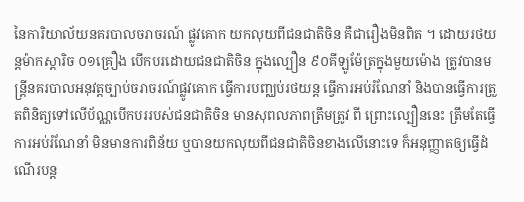នៃការិយាល័យនគរបាលចរាចរណ៍ ផ្លូវគោក យកលុយពីជនជាតិចិន គឺជារឿងមិនពិត ។ ដោយរថយន្តម៉ាកស្តារិច ០១គ្រឿង បើកបរដោយជនជាតិចិន ក្នុងល្បឿន ៩០គីឡូម៉ែត្រក្នុងមួយម៉ោង ត្រូវបានមន្ត្រីនគរបាលអនុវត្តច្បាប់ចរាចរណ៍ផ្លូវគោក ធ្វើការបញ្ឈប់រថយន្ត ធ្វើការអប់រំណែនាំ និងបានធ្វើការត្រួតពិនិត្យទៅលើប័ណ្ណបើកបររបស់ជនជាតិចិន មានសុពលភាពត្រឹមត្រូវ ពី ព្រោះល្បឿននេះ ត្រឹមតែធ្វើការអប់រំណែនាំ មិនមានការពិន័យ ឬបានយកលុយពីជនជាតិចិនខាងលើនោះទេ ក៏អនុញ្ញាតឲ្យធ្វើដំណើរបន្ត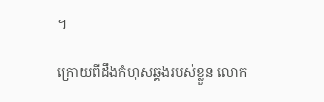។

ក្រោយពីដឹងកំហុសឆ្គងរបស់ខ្លួន លោក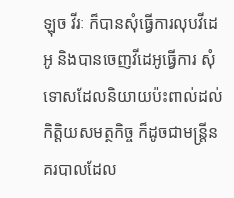ឡុច វីរៈ ក៏បានសុំធ្វើការលុបវីដេអូ និងបានចេញវីដេអូធ្វើការ សុំទោសដែលនិយាយប៉ះពាល់ដល់កិត្តិយសមត្ថកិច្ច ក៏ដូចជាមន្ត្រីនគរបាលដែល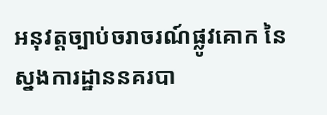អនុវត្តច្បាប់ចរាចរណ៍ផ្លូវគោក នៃស្នងការដ្ឋាននគរបា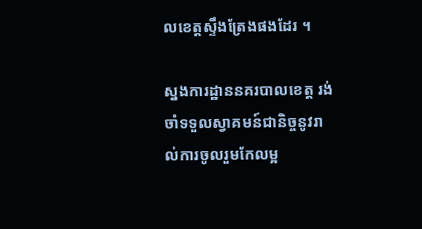លខេត្តស្ទឹងត្រែងផងដែរ ។

ស្នងការដ្ឋាននគរបាលខេត្ត រង់ចាំទទួលស្វាគមន៍ជានិច្ចនូវរាល់ការចូលរួមកែលម្អ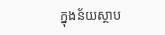ក្នុងន័យស្ថាប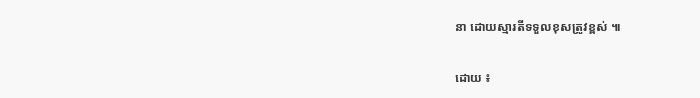នា ដោយស្មារតីទទួលខុសត្រូវខ្ពស់ ៕

ដោយ ៖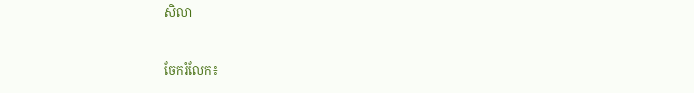សិលា


ចែករំលែក៖